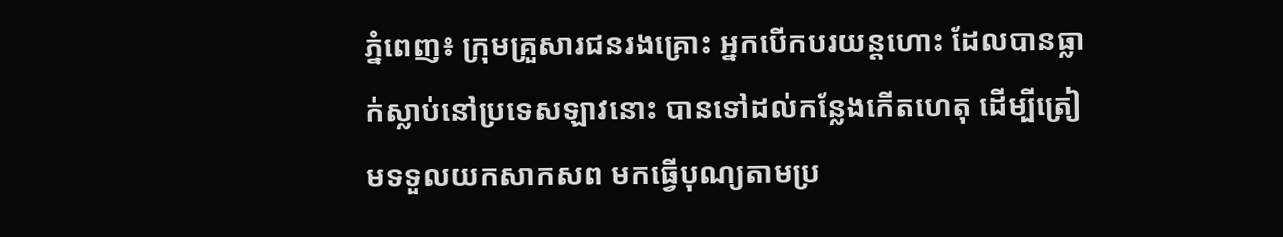ភ្នំពេញ៖ ក្រុមគ្រួសារជនរងគ្រោះ អ្នកបើកបរយន្ដហោះ ដែលបានធ្លាក់ស្លាប់នៅប្រទេសឡាវនោះ បានទៅដល់កន្លែងកើតហេតុ ដើម្បីត្រៀមទទួលយកសាកសព មកធ្វើបុណ្យតាមប្រ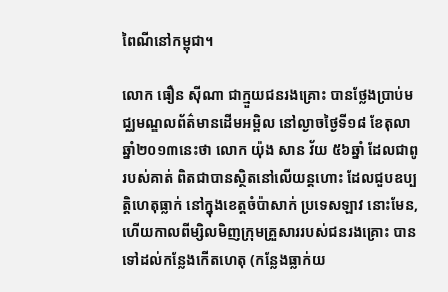ពៃណីនៅកម្ពុជា។

លោក ធឿន ស៊ីណា ជាក្មួយជនរងគ្រោះ បានថ្លែងប្រាប់មជ្ឈមណ្ឌលព័ត៌មានដើមអម្ពិល នៅល្ងាចថ្ងៃទី១៨ ខែតុលា ឆ្នាំ២០១៣នេះថា លោក យ៉ុង សាន វ័យ ៥៦ឆ្នាំ ដែលជាពូរបស់គាត់ ពិតជាបានស្ថិតនៅលើយន្ដហោះ ដែលជួបឧប្បតិ្ដហេតុធ្លាក់ នៅក្នុងខេត្តចំប៉ាសាក់ ប្រទេសឡាវ នោះមែន, ហើយកាលពីម្សិលមិញក្រុមគ្រួសាររបស់ជនរងគ្រោះ បានទៅដល់កន្លែងកើតហេតុ (កន្លែងធ្លាក់យ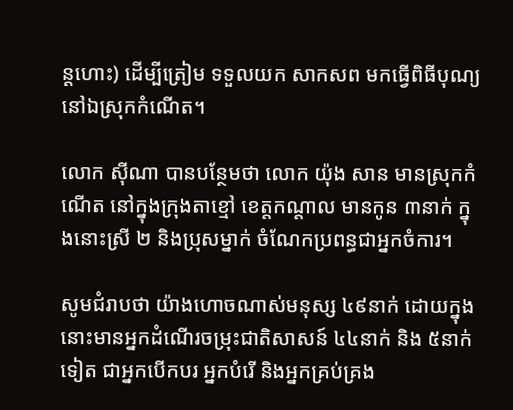ន្ដហោះ) ដើម្បីត្រៀម ទទួលយក សាកសព មកធ្វើពិធីបុណ្យ នៅឯស្រុកកំណើត។

លោក ស៊ីណា បានបន្ថែមថា លោក យ៉ុង សាន មានស្រុកកំណើត នៅក្នុងក្រុងតាខ្មៅ ខេត្តកណ្ដាល មានកូន ៣នាក់ ក្នុងនោះស្រី ២ និងប្រុសម្នាក់ ចំណែកប្រពន្ធជាអ្នកចំការ។

សូមជំរាបថា យ៉ាងហោចណាស់មនុស្ស ៤៩នាក់ ដោយក្នុងនោះមានអ្នកដំណើរចម្រុះជាតិសាសន៍ ៤៤នាក់ និង ៥នាក់ទៀត ជាអ្នកបើកបរ អ្នកបំរើ និងអ្នកគ្រប់គ្រង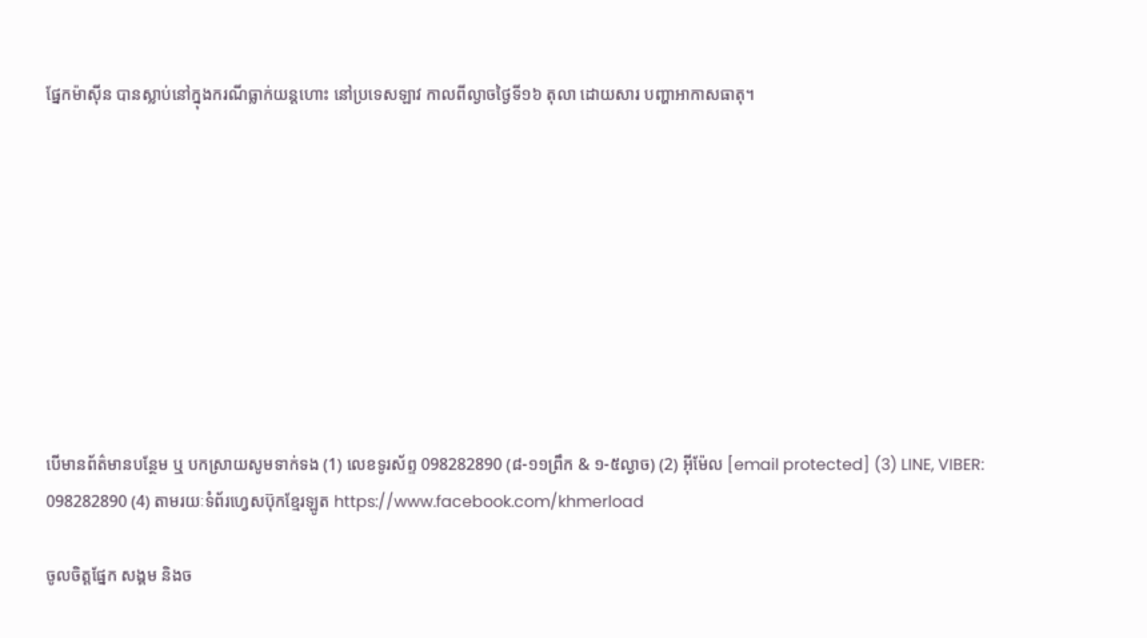ផ្នែកម៉ាស៊ីន បានស្លាប់នៅក្នុងករណីធ្លាក់យន្ដហោះ នៅប្រទេសឡាវ កាលពីល្ងាចថ្ងៃទី១៦ តុលា ដោយសារ បញ្ហាអាកាសធាតុ។









បើមានព័ត៌មានបន្ថែម ឬ បកស្រាយសូមទាក់ទង (1) លេខទូរស័ព្ទ 098282890 (៨-១១ព្រឹក & ១-៥ល្ងាច) (2) អ៊ីម៉ែល [email protected] (3) LINE, VIBER: 098282890 (4) តាមរយៈទំព័រហ្វេសប៊ុកខ្មែរឡូត https://www.facebook.com/khmerload

ចូលចិត្តផ្នែក សង្គម និងច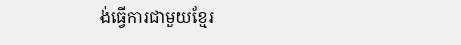ង់ធ្វើការជាមួយខ្មែរ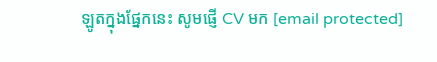ឡូតក្នុងផ្នែកនេះ សូមផ្ញើ CV មក [email protected]